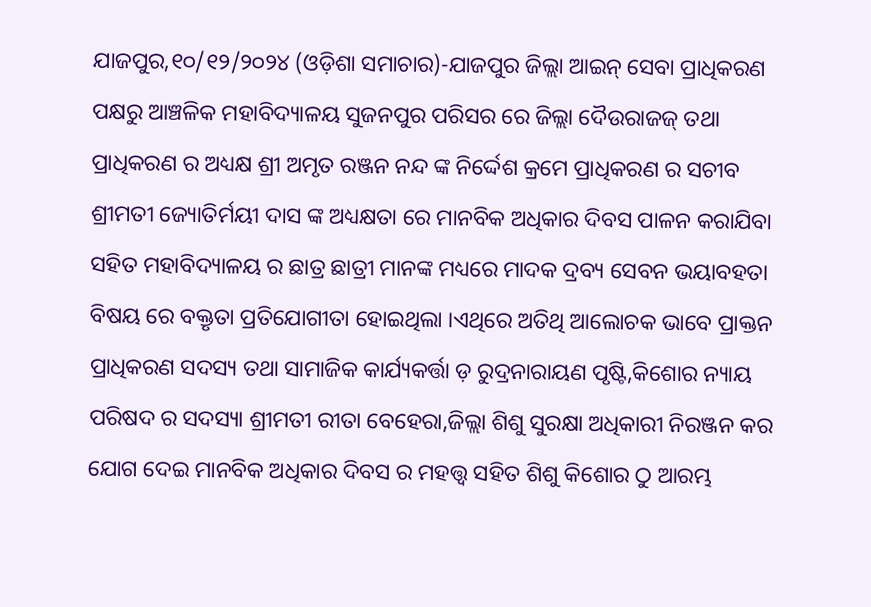ଯାଜପୁର,୧୦/୧୨/୨୦୨୪ (ଓଡ଼ିଶା ସମାଚାର)-ଯାଜପୁର ଜିଲ୍ଲା ଆଇନ୍ ସେବା ପ୍ରାଧିକରଣ ପକ୍ଷରୁ ଆଞ୍ଚଳିକ ମହାବିଦ୍ୟାଳୟ ସୁଜନପୁର ପରିସର ରେ ଜିଲ୍ଲା ଦୈଉରାଜଜ୍ ତଥା ପ୍ରାଧିକରଣ ର ଅଧ୍ୟକ୍ଷ ଶ୍ରୀ ଅମୃତ ରଞ୍ଜନ ନନ୍ଦ ଙ୍କ ନିର୍ଦ୍ଦେଶ କ୍ରମେ ପ୍ରାଧିକରଣ ର ସଚୀବ ଶ୍ରୀମତୀ ଜ୍ୟୋତିର୍ମୟୀ ଦାସ ଙ୍କ ଅଧ୍ୟକ୍ଷତା ରେ ମାନବିକ ଅଧିକାର ଦିବସ ପାଳନ କରାଯିବା ସହିତ ମହାବିଦ୍ୟାଳୟ ର ଛାତ୍ର ଛାତ୍ରୀ ମାନଙ୍କ ମଧ୍ୟରେ ମାଦକ ଦ୍ରବ୍ୟ ସେବନ ଭୟାବହତା ବିଷୟ ରେ ବକ୍ତୃତା ପ୍ରତିଯୋଗୀତା ହୋଇଥିଲା ।ଏଥିରେ ଅତିଥି ଆଲୋଚକ ଭାବେ ପ୍ରାକ୍ତନ ପ୍ରାଧିକରଣ ସଦସ୍ୟ ତଥା ସାମାଜିକ କାର୍ଯ୍ୟକର୍ତ୍ତା ଡ଼ ରୁଦ୍ରନାରାୟଣ ପୃଷ୍ଟି,କିଶୋର ନ୍ୟାୟ ପରିଷଦ ର ସଦସ୍ୟା ଶ୍ରୀମତୀ ରୀତା ବେହେରା,ଜିଲ୍ଲା ଶିଶୁ ସୁରକ୍ଷା ଅଧିକାରୀ ନିରଞ୍ଜନ କର ଯୋଗ ଦେଇ ମାନବିକ ଅଧିକାର ଦିବସ ର ମହତ୍ତ୍ଵ ସହିତ ଶିଶୁ କିଶୋର ଠୁ ଆରମ୍ଭ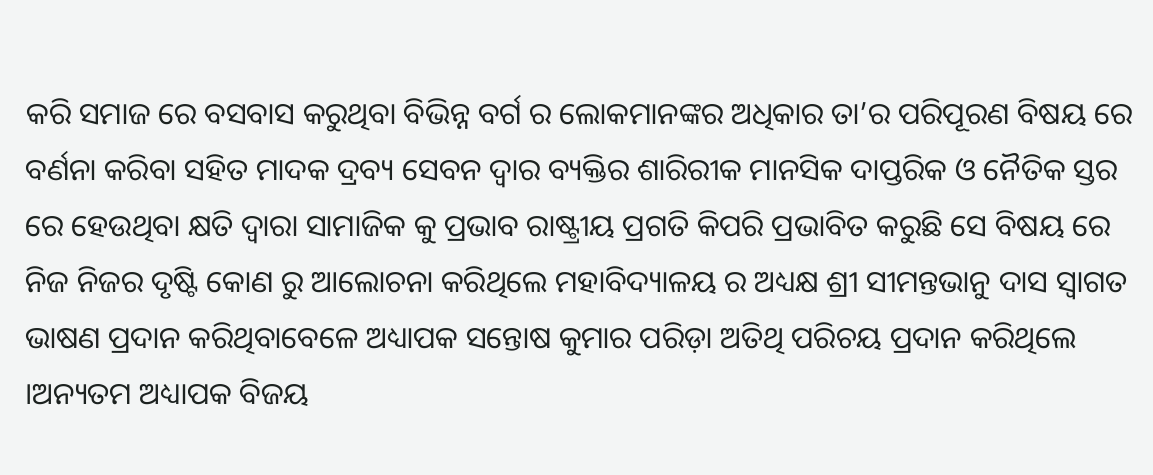କରି ସମାଜ ରେ ବସବାସ କରୁଥିବା ବିଭିନ୍ନ ବର୍ଗ ର ଲୋକମାନଙ୍କର ଅଧିକାର ତା’ର ପରିପୂରଣ ବିଷୟ ରେ ବର୍ଣନା କରିବା ସହିତ ମାଦକ ଦ୍ରବ୍ୟ ସେବନ ଦ୍ବାର ବ୍ୟକ୍ତିର ଶାରିରୀକ ମାନସିକ ଦାପ୍ତରିକ ଓ ନୈତିକ ସ୍ତର ରେ ହେଉଥିବା କ୍ଷତି ଦ୍ବାରା ସାମାଜିକ କୁ ପ୍ରଭାବ ରାଷ୍ଟ୍ରୀୟ ପ୍ରଗତି କିପରି ପ୍ରଭାବିତ କରୁଛି ସେ ବିଷୟ ରେ ନିଜ ନିଜର ଦୃଷ୍ଟି କୋଣ ରୁ ଆଲୋଚନା କରିଥିଲେ ମହାବିଦ୍ୟାଳୟ ର ଅଧ୍ୟକ୍ଷ ଶ୍ରୀ ସୀମନ୍ତଭାନୁ ଦାସ ସ୍ବାଗତ ଭାଷଣ ପ୍ରଦାନ କରିଥିବାବେଳେ ଅଧ୍ୟାପକ ସନ୍ତୋଷ କୁମାର ପରିଡ଼ା ଅତିଥି ପରିଚୟ ପ୍ରଦାନ କରିଥିଲେ ।ଅନ୍ୟତମ ଅଧ୍ୟାପକ ବିଜୟ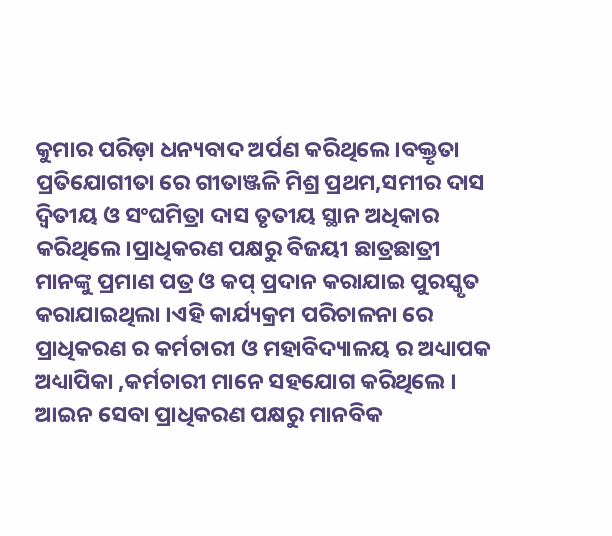କୁମାର ପରିଡ଼ା ଧନ୍ୟବାଦ ଅର୍ପଣ କରିଥିଲେ ।ବକ୍ତୃତା ପ୍ରତିଯୋଗୀତା ରେ ଗୀତାଞ୍ଜଳି ମିଶ୍ର ପ୍ରଥମ,ସମୀର ଦାସ ଦ୍ଵିତୀୟ ଓ ସଂଘମିତ୍ରା ଦାସ ତୃତୀୟ ସ୍ଥାନ ଅଧିକାର କରିଥିଲେ।ପ୍ରାଧିକରଣ ପକ୍ଷରୁ ବିଜୟୀ ଛାତ୍ରଛାତ୍ରୀ ମାନଙ୍କୁ ପ୍ରମାଣ ପତ୍ର ଓ କପ୍ ପ୍ରଦାନ କରାଯାଇ ପୁରସ୍କୃତ କରାଯାଇଥିଲା ।ଏହି କାର୍ଯ୍ୟକ୍ରମ ପରିଚାଳନା ରେ ପ୍ରାଧିକରଣ ର କର୍ମଚାରୀ ଓ ମହାବିଦ୍ୟାଳୟ ର ଅଧ୍ୟାପକ ଅଧ୍ୟାପିକା ,କର୍ମଚାରୀ ମାନେ ସହଯୋଗ କରିଥିଲେ ।
ଆଇନ ସେବା ପ୍ରାଧିକରଣ ପକ୍ଷରୁ ମାନବିକ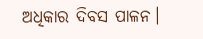ଅଧିକାର ଦିବସ ପାଳନ।